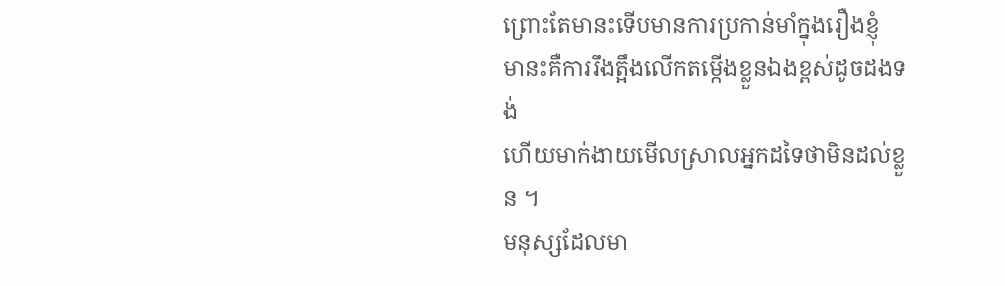ព្រោះតែមានះទើបមានការប្រកាន់មាំក្នុងរឿងខ្ញុំ
មានះគឺការរឹងត្អឹងលើកតម្កើងខ្លួនឯងខ្ពស់ដូចដងទង់
ហើយមាក់ងាយមើលស្រាលអ្នកដទៃថាមិនដល់ខ្លួន ។
មនុស្សដែលមា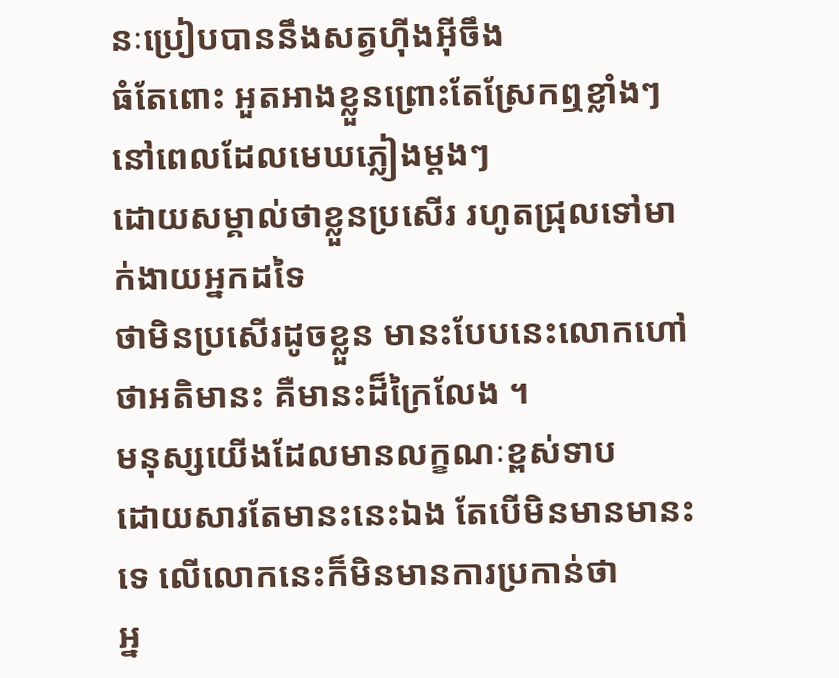នៈប្រៀបបាននឹងសត្វហ៊ីងអ៊ីចឹង
ធំតែពោះ អួតអាងខ្លួនព្រោះតែស្រែកឮខ្លាំងៗ នៅពេលដែលមេឃភ្លៀងម្ដងៗ
ដោយសម្គាល់ថាខ្លួនប្រសើរ រហូតជ្រុលទៅមាក់ងាយអ្នកដទៃ
ថាមិនប្រសើរដូចខ្លួន មានះបែបនេះលោកហៅថាអតិមានះ គឺមានះដ៏ក្រៃលែង ។
មនុស្សយើងដែលមានលក្ខណៈខ្ពស់ទាប
ដោយសារតែមានះនេះឯង តែបើមិនមានមានះទេ លើលោកនេះក៏មិនមានការប្រកាន់ថា
អ្ន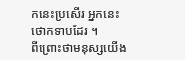កនេះប្រសើរ អ្នកនេះថោកទាបដែរ ។
ពីព្រោះថាមនុស្សយើង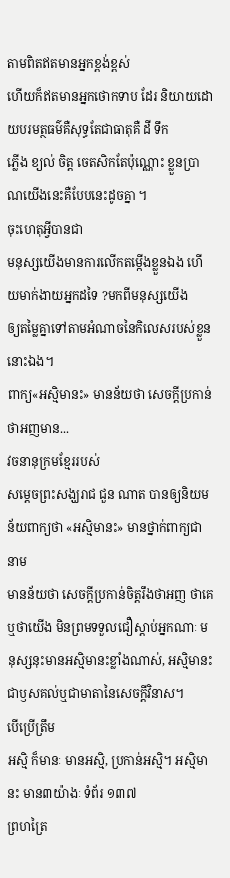តាមពិតឥតមានអ្នកខ្ពង់ខ្ពស់
ហើយក៏ឥតមានអ្នកថោកទាប ដែរ និយាយដោយបរមត្ថធម៌គឺសុទ្ធតែជាធាតុគឺ ដី ទឹក
ភ្លើង ខ្យល់ ចិត្ត ចេតសិកតែប៉ុណ្ណោះ ខ្លួនប្រាណយើងនេះគឺបែបនេះដូចគ្នា ។
ចុះហេតុអ្វីបានជា
មនុស្សយើងមានការលើកតម្កើងខ្លួនឯង ហើយមាក់ងាយអ្នកដទៃ ?មកពីមនុស្សយើង
ឲ្យតម្លៃគ្នាទៅតាមអំណាចនៃកិលេសរបស់ខ្លួននោះឯង។
ពាក្យ«អស្មិមានះ» មានន័យថា សេចក្ដីប្រកាន់ថាអញមាន...
វចនានុក្រមខ្មែររបស់
សម្ដេចព្រះសង្ឃរាជ ជួន ណាត បានឲ្យនិយមន័យពាក្យថា «អស្មិមានះ» មានថ្នាក់ពាក្យជានាម
មានន័យថា សេចក្ដីប្រកាន់ចិត្តរឹងថាអញ ថាគេ ឬថាយើង មិនព្រមទទួលជឿស្ដាប់អ្នកណាៈ មនុស្សនុះមានអស្មិមានះខ្លាំងណាស់, អស្មិមានះ ជាឫសគល់ឬជាមាតានៃសេចក្ដីវិនាស។
បើប្រើត្រឹម
អស្មិ ក៏មានៈ មានអស្មិ, ប្រកាន់អស្មិ។ អស្មិមានះ មាន៣យ៉ាងៈ ទំព័រ ១៣៧
ព្រហត្រៃ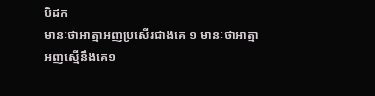បិដក
មានៈថាអាត្មាអញប្រសើរជាងគេ ១ មានៈថាអាត្មាអញស្មើនឹងគេ១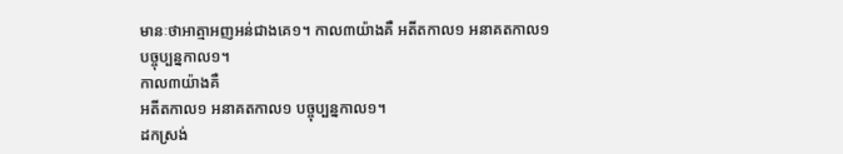មានៈថាអាត្មាអញអន់ជាងគេ១។ កាល៣យ៉ាងគឺ អតីតកាល១ អនាគតកាល១
បច្ចុប្បន្នកាល១។
កាល៣យ៉ាងគឺ
អតីតកាល១ អនាគតកាល១ បច្ចុប្បន្នកាល១។
ដកស្រង់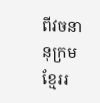ពីវចនានុក្រមខ្មែររ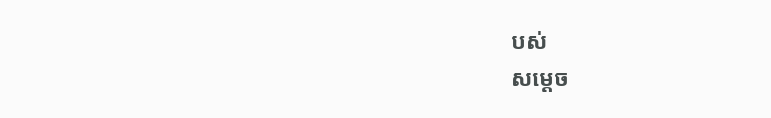បស់
សម្ដេច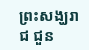ព្រះសង្ឃរាជ ជួន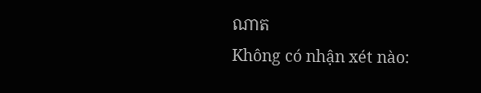ណាត
Không có nhận xét nào: